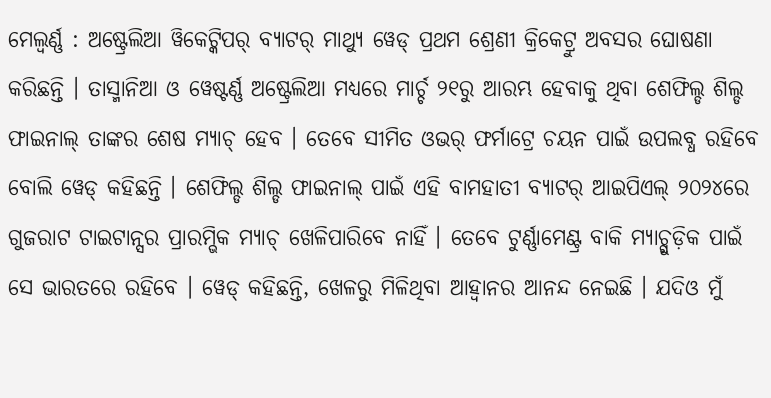ମେଲ୍ବର୍ଣ୍ଣ : ଅଷ୍ଟ୍ରେଲିଆ ୱିକେଟ୍କିପର୍ ବ୍ୟାଟର୍ ମାଥ୍ୟୁ ୱେଡ୍ ପ୍ରଥମ ଶ୍ରେଣୀ କ୍ରିକେଟ୍ରୁ ଅବସର ଘୋଷଣା କରିଛନ୍ତି । ତାସ୍ମାନିଆ ଓ ୱେଷ୍ଟର୍ଣ୍ଣ ଅଷ୍ଟ୍ରେଲିଆ ମଧ୍ୟରେ ମାର୍ଚ୍ଚ ୨୧ରୁ ଆରମ୍ଭ ହେବାକୁ ଥିବା ଶେଫିଲ୍ଡ ଶିଲ୍ଡ ଫାଇନାଲ୍ ତାଙ୍କର ଶେଷ ମ୍ୟାଚ୍ ହେବ । ତେବେ ସୀମିତ ଓଭର୍ ଫର୍ମାଟ୍ରେ ଚୟନ ପାଇଁ ଉପଲବ୍ଧ ରହିବେ ବୋଲି ୱେଡ୍ କହିଛନ୍ତି । ଶେଫିଲ୍ଡ ଶିଲ୍ଡ ଫାଇନାଲ୍ ପାଇଁ ଏହି ବାମହାତୀ ବ୍ୟାଟର୍ ଆଇପିଏଲ୍ ୨୦୨୪ରେ ଗୁଜରାଟ ଟାଇଟାନ୍ସର ପ୍ରାରମ୍ଭିକ ମ୍ୟାଚ୍ ଖେଳିପାରିବେ ନାହିଁ । ତେବେ ଟୁର୍ଣ୍ଣାମେଣ୍ଟ୍ର ବାକି ମ୍ୟାଚ୍ଗୁଡ଼ିକ ପାଇଁ ସେ ଭାରତରେ ରହିବେ । ୱେଡ୍ କହିଛନ୍ତି, ଖେଳରୁ ମିଳିଥିବା ଆହ୍ୱାନର ଆନନ୍ଦ ନେଇଛି । ଯଦିଓ ମୁଁ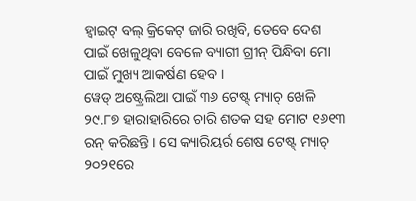ହ୍ୱାଇଟ୍ ବଲ୍ କ୍ରିକେଟ୍ ଜାରି ରଖିବି, ତେବେ ଦେଶ ପାଇଁ ଖେଳୁଥିବା ବେଳେ ବ୍ୟାଗୀ ଗ୍ରୀନ୍ ପିନ୍ଧିବା ମୋ ପାଇଁ ମୁଖ୍ୟ ଆକର୍ଷଣ ହେବ ।
ୱେଡ୍ ଅଷ୍ଟ୍ରେଲିଆ ପାଇଁ ୩୬ ଟେଷ୍ଟ୍ ମ୍ୟାଚ୍ ଖେଳି ୨୯.୮୭ ହାରାହାରିରେ ଚାରି ଶତକ ସହ ମୋଟ ୧୬୧୩ ରନ୍ କରିଛନ୍ତି । ସେ କ୍ୟାରିୟର୍ର ଶେଷ ଟେଷ୍ଟ୍ ମ୍ୟାଚ୍ ୨୦୨୧ରେ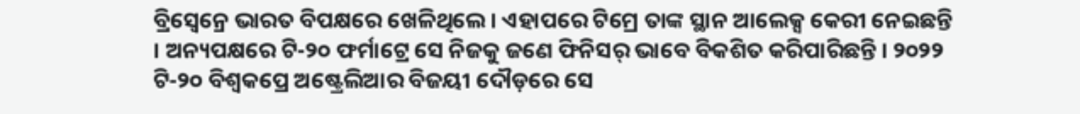ବ୍ରିସ୍ବେନ୍ରେ ଭାରତ ବିପକ୍ଷରେ ଖେଳିଥିଲେ । ଏହାପରେ ଟିମ୍ରେ ତାଙ୍କ ସ୍ଥାନ ଆଲେକ୍ସ କେରୀ ନେଇଛନ୍ତି । ଅନ୍ୟପକ୍ଷରେ ଟି-୨୦ ଫର୍ମାଟ୍ରେ ସେ ନିଜକୁ ଜଣେ ଫିନିସର୍ ଭାବେ ବିକଶିତ କରିପାରିଛନ୍ତି । ୨୦୨୨ ଟି-୨୦ ବିଶ୍ୱକପ୍ରେ ଅଷ୍ଟ୍ରେଲିଆର ବିଜୟୀ ଦୌଡ଼ରେ ସେ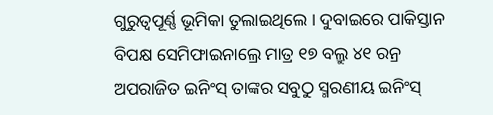ଗୁରୁତ୍ୱପୂର୍ଣ୍ଣ ଭୂମିକା ତୁଲାଇଥିଲେ । ଦୁବାଇରେ ପାକିସ୍ତାନ ବିପକ୍ଷ ସେମିଫାଇନାଲ୍ରେ ମାତ୍ର ୧୭ ବଲ୍ରୁ ୪୧ ରନ୍ର ଅପରାଜିତ ଇନିଂସ୍ ତାଙ୍କର ସବୁଠୁ ସ୍ମରଣୀୟ ଇନିଂସ୍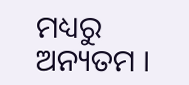ମଧ୍ୟରୁ ଅନ୍ୟତମ ।